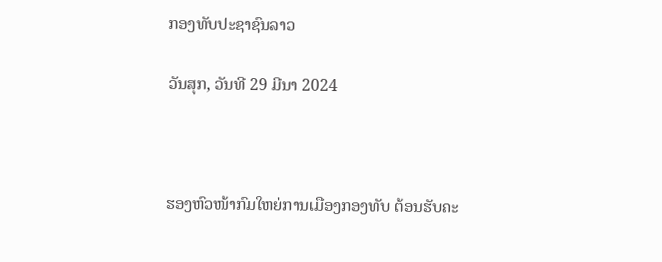ກອງທັບປະຊາຊົນລາວ

ວັນສຸກ, ວັນທີ 29 ມີນາ 2024



ຮອງຫົວໜ້າກົມໃຫຍ່ການເມືອງກອງທັບ ຕ້ອນຮັບຄະ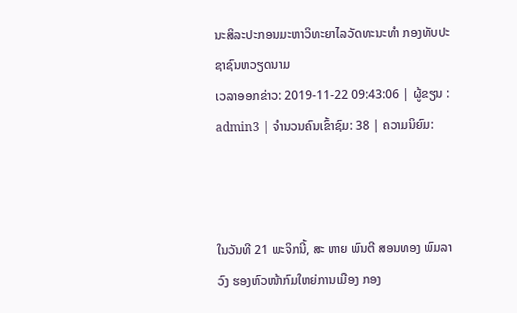ນະສິລະປະກອນມະຫາວິທະຍາໄລວັດທະນະທຳ ກອງທັບປະຊາຊົນຫວຽດນາມ
ເວລາອອກຂ່າວ: 2019-11-22 09:43:06 | ຜູ້ຂຽນ : admin3 | ຈຳນວນຄົນເຂົ້າຊົມ: 38 | ຄວາມນິຍົມ:



ໃນວັນທີ 21 ພະຈິກນີ້, ສະ ຫາຍ ພົນຕີ ສອນທອງ ພົມລາວົງ ຮອງຫົວໜ້າກົມໃຫຍ່ການເມືອງ ກອງ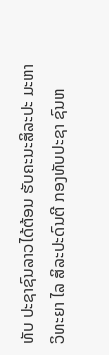ທັບ ປະຊາຊົນລາວໄດ້ຕ້ອນ ຮັບຄະນະສິລະປະ ມະຫາວິທະຍາ ໄລ ສິລະປະດົນຕີ ກອງທັບປະຊາ ຊົນຫ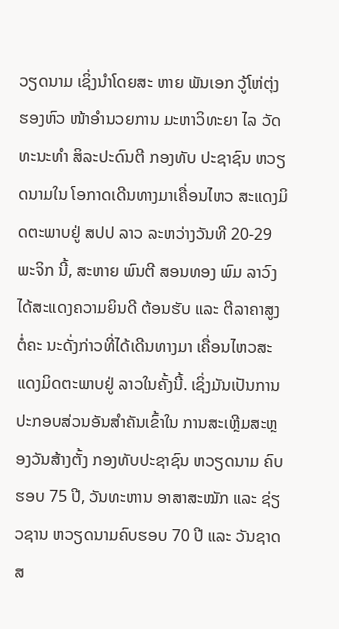ວຽດນາມ ເຊິ່ງນຳໂດຍສະ ຫາຍ ພັນເອກ ວູ້ໂຫ່ຕຸ່ງ ຮອງຫົວ ໜ້າອໍານວຍການ ມະຫາວິທະຍາ ໄລ ວັດທະນະທຳ ສິລະປະດົນຕີ ກອງທັບ ປະຊາຊົນ ຫວຽດນາມໃນ ໂອກາດເດີນທາງມາເຄື່ອນໄຫວ ສະແດງມິດຕະພາບຢູ່ ສປປ ລາວ ລະຫວ່າງວັນທີ 20-29 ພະຈິກ ນີ້, ສະຫາຍ ພົນຕີ ສອນທອງ ພົມ ລາວົງ ໄດ້ສະແດງຄວາມຍິນດີ ຕ້ອນຮັບ ແລະ ຕີລາຄາສູງຕໍ່ຄະ ນະດັ່ງກ່າວທີ່ໄດ້ເດີນທາງມາ ເຄື່ອນໄຫວສະແດງມິດຕະພາບຢູ່ ລາວໃນຄັ້ງນີ້. ເຊິ່ງມັນເປັນການ ປະກອບສ່ວນອັນສຳຄັນເຂົ້າໃນ ການສະເຫຼີມສະຫຼອງວັນສ້າງຕັ້ງ ກອງທັບປະຊາຊົນ ຫວຽດນາມ ຄົບຮອບ 75 ປີ, ວັນທະຫານ ອາສາສະໝັກ ແລະ ຊ່ຽວຊານ ຫວຽດນາມຄົບຮອບ 70 ປີ ແລະ ວັນຊາດ ສ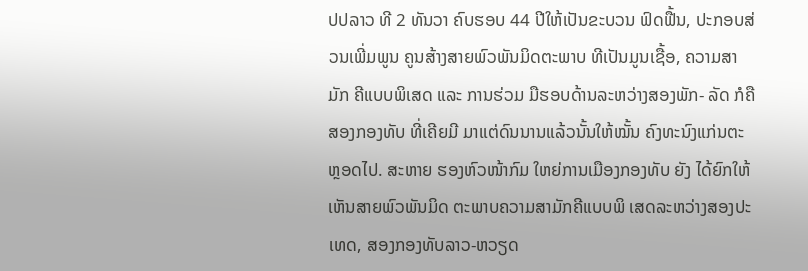ປປລາວ ທີ 2 ທັນວາ ຄົບຮອບ 44 ປີໃຫ້ເປັນຂະບວນ ຟົດຟື້ນ, ປະກອບສ່ວນເພີ່ມພູນ ຄູນສ້າງສາຍພົວພັນມິດຕະພາບ ທີເປັນມູນເຊື້ອ, ຄວາມສາມັກ ຄີແບບພິເສດ ແລະ ການຮ່ວມ ມືຮອບດ້ານລະຫວ່າງສອງພັກ- ລັດ ກໍຄື ສອງກອງທັບ ທີ່ເຄີຍມີ ມາແຕ່ດົນນານແລ້ວນັ້ນໃຫ້ໝັ້ນ ຄົງທະນົງແກ່ນຕະຫຼອດໄປ. ສະຫາຍ ຮອງຫົວໜ້າກົມ ໃຫຍ່ການເມືອງກອງທັບ ຍັງ ໄດ້ຍົກໃຫ້ເຫັນສາຍພົວພັນມິດ ຕະພາບຄວາມສາມັກຄີແບບພິ ເສດລະຫວ່າງສອງປະເທດ, ສອງກອງທັບລາວ-ຫວຽດ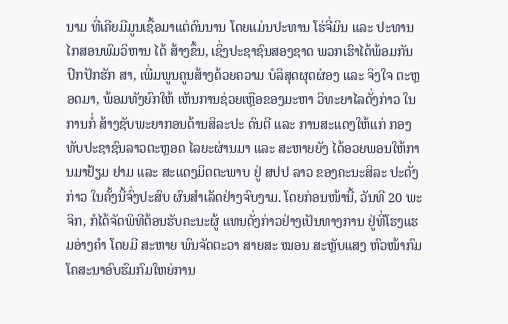ນາມ ທີ່ເຄີຍມີມູນເຊື້ອມາແຕ່ດົນນານ ໂດຍແມ່ນປະທານ ໂຮ່ຈີ່ມິນ ແລະ ປະທານໄກສອນພົມວິຫານ ໄດ້ ສ້າງຂຶ້ນ, ເຊິ່ງປະຊາຊົນສອງຊາດ ພວກເຮົາໄດ້ພ້ອມກັນປົກປັກຮັກ ສາ, ເພີ່ມພູນຄູນສ້າງດ້ວຍຄວາມ ບໍລິສຸດຜຸດຜ່ອງ ແລະ ຈິງໃຈ ຕະຫຼອດມາ, ພ້ອມທັງຍົກໃຫ້ ເຫັນການຊ່ວຍເຫຼືອຂອງມະຫາ ວິທະຍາໄລດັ່ງກ່າວ ໃນການກໍ່ ສ້າງຊັບພະຍາກອນດ້ານສິລະປະ ດົນຕີ ແລະ ການສະແດງໃຫ້ແກ່ ກອງທັບປະຊາຊົນລາວຕະຫຼອດ ໄລຍະຜ່ານມາ ແລະ ສະຫາຍຍັງ ໄດ້ອວຍພອນໃຫ້ການມາຢ້ຽມ ຢາມ ແລະ ສະແດງມິດຕະພາບ ຢູ່ ສປປ ລາວ ຂອງຄະນະສິລະ ປະດັ່ງກ່າວ ໃນຄັ້ງນີ້ຈົ່ງປະສົບ ຜົນສໍາເລັດຢ່າງຈົບງາມ. ໂດຍກ່ອນໜ້ານີ້, ວັນທີ 20 ພະ ຈິກ, ກໍໄດ້ຈັດພິທີຕ້ອນຮັບຄະນະຜູ້ ແທນດັ່ງກ່າວຢ່າງເປັນທາງການ ຢູ່ທີ່ໂຮງແຮມອ່າງຄໍາ ໂດຍມີ ສະຫາຍ ພົນຈັດຕະວາ ສາຍສະ ໝອນ ສະຫຼັບແສງ ຫົວໜ້າກົມ ໂຄສະນາອົບຮົມກົມໃຫຍ່ການ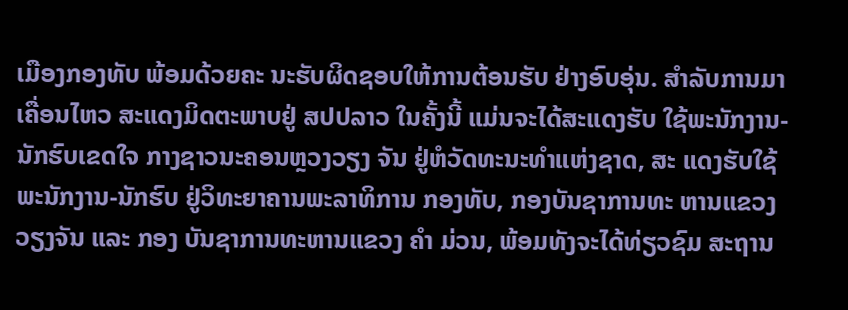ເມືອງກອງທັບ ພ້ອມດ້ວຍຄະ ນະຮັບຜິດຊອບໃຫ້ການຕ້ອນຮັບ ຢ່າງອົບອຸ່ນ. ສໍາລັບການມາເຄື່ອນໄຫວ ສະແດງມິດຕະພາບຢູ່ ສປປລາວ ໃນຄັ້ງນີ້ ແມ່ນຈະໄດ້ສະແດງຮັບ ໃຊ້ພະນັກງານ-ນັກຮົບເຂດໃຈ ກາງຊາວນະຄອນຫຼວງວຽງ ຈັນ ຢູ່ຫໍວັດທະນະທໍາແຫ່ງຊາດ, ສະ ແດງຮັບໃຊ້ພະນັກງານ-ນັກຮົບ ຢູ່ວິທະຍາຄານພະລາທິການ ກອງທັບ, ກອງບັນຊາການທະ ຫານແຂວງ ວຽງຈັນ ແລະ ກອງ ບັນຊາການທະຫານແຂວງ ຄໍາ ມ່ວນ, ພ້ອມທັງຈະໄດ້ທ່ຽວຊົມ ສະຖານ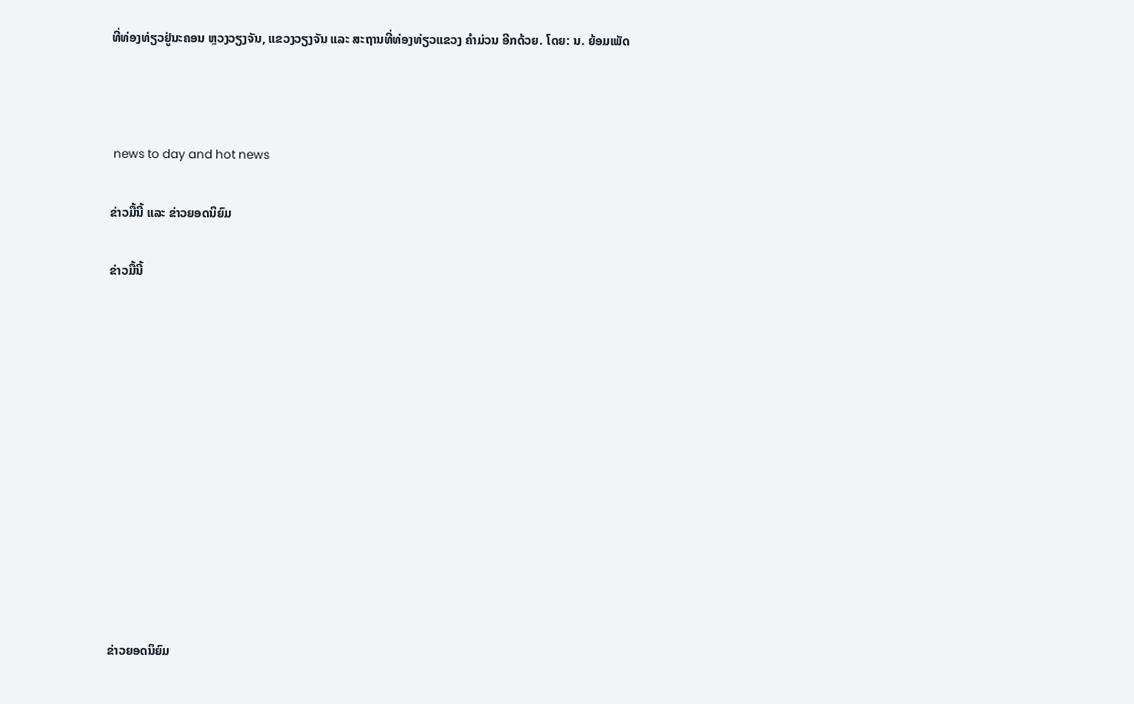ທີ່ທ່ອງທ່ຽວຢູ່ນະຄອນ ຫຼວງວຽງຈັນ, ແຂວງວຽງຈັນ ແລະ ສະຖານທີ່ທ່ອງທ່ຽວແຂວງ ຄໍາມ່ວນ ອີກດ້ວຍ. ໂດຍ: ນ. ຍ້ອມເພັດ



 news to day and hot news

ຂ່າວມື້ນີ້ ແລະ ຂ່າວຍອດນິຍົມ

ຂ່າວມື້ນີ້












ຂ່າວຍອດນິຍົມ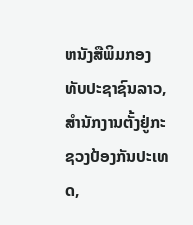ຫນັງສືພິມກອງທັບປະຊາຊົນລາວ, ສຳນັກງານຕັ້ງຢູ່ກະຊວງປ້ອງກັນປະເທດ,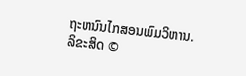ຖະຫນົນໄກສອນພົມວິຫານ.
ລິຂະສິດ ©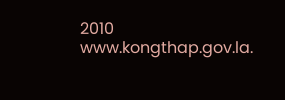2010 www.kongthap.gov.la.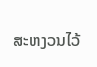ສະຫງວນໄວ້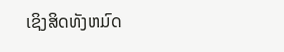ເຊິງສິດທັງຫມົດ